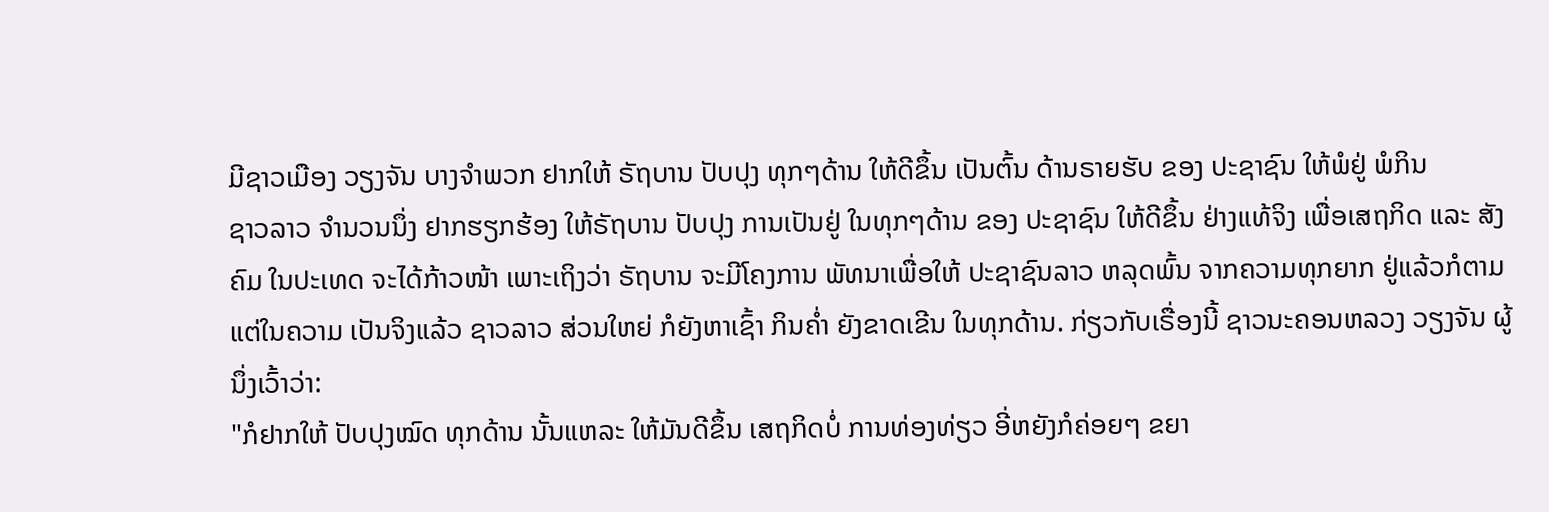ມີຊາວເມືອງ ວຽງຈັນ ບາງຈໍາພວກ ຢາກໃຫ້ ຣັຖບານ ປັບປຸງ ທຸກໆດ້ານ ໃຫ້ດີຂຶ້ນ ເປັນຕົ້ນ ດ້ານຣາຍຮັບ ຂອງ ປະຊາຊົນ ໃຫ້ພໍຢູ່ ພໍກິນ
ຊາວລາວ ຈໍານວນນຶ່ງ ຢາກຮຽກຮ້ອງ ໃຫ້ຣັຖບານ ປັບປຸງ ການເປັນຢູ່ ໃນທຸກໆດ້ານ ຂອງ ປະຊາຊົນ ໃຫ້ດີຂຶ້ນ ຢ່າງແທ້ຈິງ ເພື່ອເສຖກິດ ແລະ ສັງຄົມ ໃນປະເທດ ຈະໄດ້ກ້າວໜ້າ ເພາະເຖິງວ່າ ຣັຖບານ ຈະມີໂຄງການ ພັທນາເພື່ອໃຫ້ ປະຊາຊົນລາວ ຫລຸດພົ້ນ ຈາກຄວາມທຸກຍາກ ຢູ່ແລ້ວກໍຕາມ ແຕ່ໃນຄວາມ ເປັນຈິງແລ້ວ ຊາວລາວ ສ່ວນໃຫຍ່ ກໍຍັງຫາເຊົ້າ ກິນຄໍ່າ ຍັງຂາດເຂີນ ໃນທຸກດ້ານ. ກ່ຽວກັບເຣື່ອງນີ້ ຊາວນະຄອນຫລວງ ວຽງຈັນ ຜູ້ນຶ່ງເວົ້າວ່າ:
"ກໍຢາກໃຫ້ ປັບປຸງໝົດ ທຸກດ້ານ ນັ້ນແຫລະ ໃຫ້ມັນດີຂຶ້ນ ເສຖກິດບໍ່ ການທ່ອງທ່ຽວ ອີ່ຫຍັງກໍຄ່ອຍໆ ຂຍາ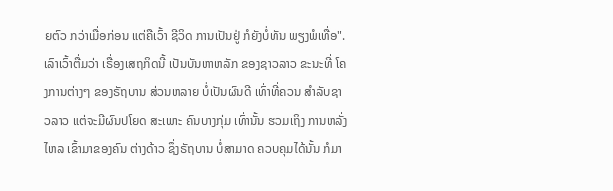ຍຕົວ ກວ່າເມື່ອກ່ອນ ແຕ່ຄືເວົ້າ ຊີວິດ ການເປັນຢູ່ ກໍຍັງບໍ່ທັນ ພຽງພໍເທື່ອ".
ເລົາເວົ້າຕື່ມວ່າ ເຣື່ອງເສຖກິດນີ້ ເປັນບັນຫາຫລັກ ຂອງຊາວລາວ ຂະນະທີ່ ໂຄງການຕ່າງໆ ຂອງຣັຖບານ ສ່ວນຫລາຍ ບໍ່ເປັນຜົນດີ ເທົ່າທີ່ຄວນ ສໍາລັບຊາວລາວ ແຕ່ຈະມີຜົນປໂຍດ ສະເພາະ ຄົນບາງກຸ່ມ ເທົ່ານັ້ນ ຮວມເຖິງ ການຫລັ່ງໄຫລ ເຂົ້າມາຂອງຄົນ ຕ່າງດ້າວ ຊຶ່ງຣັຖບານ ບໍ່ສາມາດ ຄວບຄຸມໄດ້ນັ້ນ ກໍມາ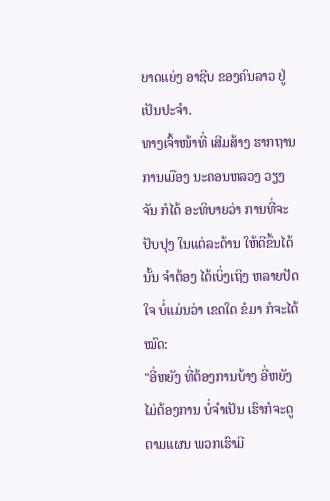ຍາດແຍ່ງ ອາຊີບ ຂອງຄົນລາວ ຢູ່ເປັນປະຈໍາ.
ທາງເຈົ້າໜ້າທີ່ ເສີມສ້າງ ຮາກຖານ ການເມືອງ ນະຄອນຫລວງ ວຽງຈັນ ກໍໄດ້ ອະທິບາຍວ່າ ການທີ່ຈະປັບປຸງ ໃນແຕ່ລະດ້ານ ໃຫ້ດີຂຶ້ນໄດ້ນັ້ນ ຈໍາຕ້ອງ ໄດ້ເບິ່ງເຖິງ ຫລາຍປັດໃຈ ບໍ່ແມ່ນວ່າ ເຂດໃດ ຂໍມາ ກໍຈະໄດ້ໝົດ:
"ອີ່ຫຍັງ ທີ່ຕ້ອງການບ້າງ ອີ່ຫຍັງ ໄມ່ຕ້ອງການ ບໍ່ຈໍາເປັນ ເຮົາກໍຈະດູ ຕາມແຜນ ພວກເຮົາມີ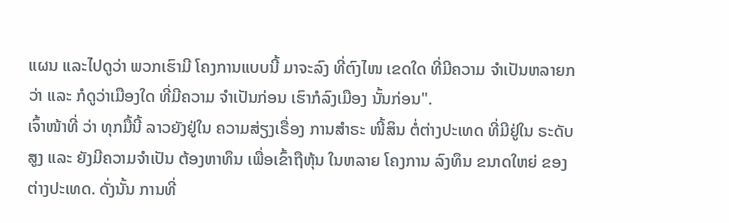ແຜນ ແລະໄປດູວ່າ ພວກເຮົາມີ ໂຄງການແບບນີ້ ມາຈະລົງ ທີ່ຕົງໄໜ ເຂດໃດ ທີ່ມີຄວາມ ຈໍາເປັນຫລາຍກວ່າ ແລະ ກໍດູວ່າເມືອງໃດ ທີ່ມີຄວາມ ຈໍາເປັນກ່ອນ ເຮົາກໍລົງເມືອງ ນັ້ນກ່ອນ".
ເຈົ້າໜ້າທີ່ ວ່າ ທຸກມື້ນີ້ ລາວຍັງຢູ່ໃນ ຄວາມສ່ຽງເຣື່ອງ ການສໍາຣະ ໜີ້ສິນ ຕໍ່ຕ່າງປະເທດ ທີ່ມີຢູ່ໃນ ຣະດັບສູງ ແລະ ຍັງມີຄວາມຈໍາເປັນ ຕ້ອງຫາທຶນ ເພື່ອເຂົ້າຖືຫຸ້ນ ໃນຫລາຍ ໂຄງການ ລົງທຶນ ຂນາດໃຫຍ່ ຂອງຕ່າງປະເທດ. ດັ່ງນັ້ນ ການທີ່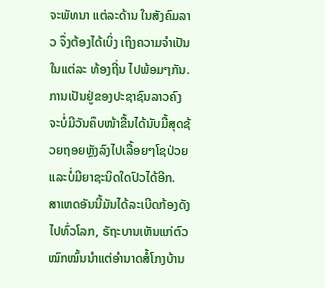ຈະພັທນາ ແຕ່ລະດ້ານ ໃນສັງຄົມລາວ ຈຶ່ງຕ້ອງໄດ້ເບິ່ງ ເຖິງຄວາມຈໍາເປັນ ໃນແຕ່ລະ ທ້ອງຖີ່ນ ໄປພ້ອມໆກັນ.
ການເປັນຢູ່ຂອງປະຊາຊົນລາວຄົງຈະບໍ່ມີວັນຄຶບໜ້າຂື້ນໄດ້ນັບມື້ສຸດຊ້ວຍຖອຍຫຼັງລົງໄປເລື້ອຍໆໂຊປ່ວຍແລະບໍ່ມີຍາຊະນິດໃດປົວໄດ້ອີກ.
ສາເຫດອັນນີ້ມັນໄດ້ລະເບີດກ້ອງດັງໄປທົ່ວໂລກ, ຣັຖະບານເຫັນແກ່ຕົວໝົກໝົ້ນນຳແຕ່ອຳນາດສໍ້ໂກງບ້ານ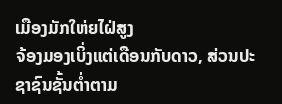ເມືອງມັກໃຫ່ຍໄຝ່ສູງ
ຈ້ອງມອງເບິ່ງແຕ່ເດືອນກັບດາວ, ສ່ວນປະຊາຊົນຊັ້ນຕ່ຳຕາມ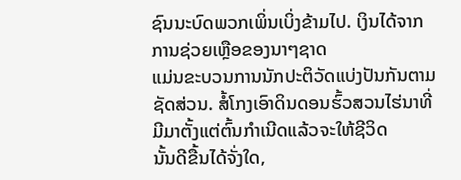ຊົນນະບົດພວກເພິ່ນເບິ່ງຂ້າມໄປ. ເງິນໄດ້ຈາກການຊ່ວຍເຫຼືອຂອງນາໆຊາດ
ແມ່ນຂະບວນການນັກປະຕິວັດແບ່ງປັນກັນຕາມຊັດສ່ວນ. ສໍ້ໂກງເອົາດິນດອນຮົ້ວສວນໄຮ່ນາທີ່ມີມາຕັ້ງແຕ່ຕົ້ນກຳເນີດແລ້ວຈະໃຫ້ຊີວິດ
ນັ້ນດີຂື້ນໄດ້ຈັ່ງໃດ,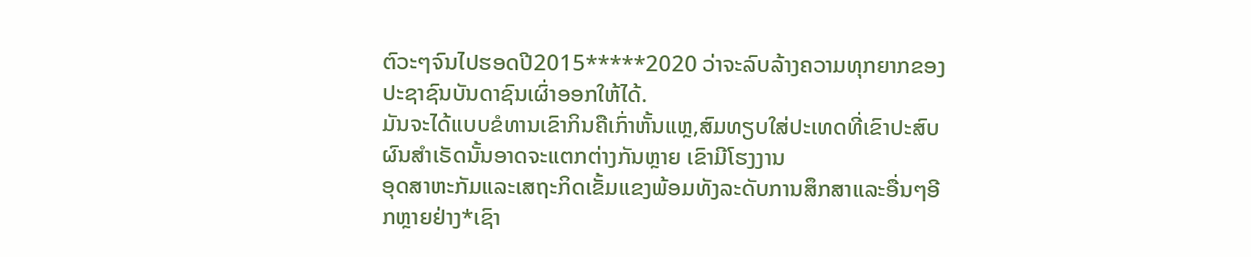ຕົວະໆຈົນໄປຮອດປີ2015*****2020 ວ່າຈະລົບລ້າງຄວາມທຸກຍາກຂອງປະຊາຊົນບັນດາຊົນເຜົ່າອອກໃຫ້ໄດ້.
ມັນຈະໄດ້ແບບຂໍທານເຂົາກິນຄືເກົ່າຫັ້ນແຫຼ,ສົມທຽບໃສ່ປະເທດທີ່ເຂົາປະສົບຜົນສຳເຣັດນັ້ນອາດຈະແຕກຕ່າງກັນຫຼາຍ ເຂົາມີໂຮງງານ
ອຸດສາຫະກັມແລະເສຖະກິດເຂັ້ມແຂງພ້ອມທັງລະດັບການສຶກສາແລະອື່ນໆອີກຫຼາຍຢ່າງ*ເຊົາ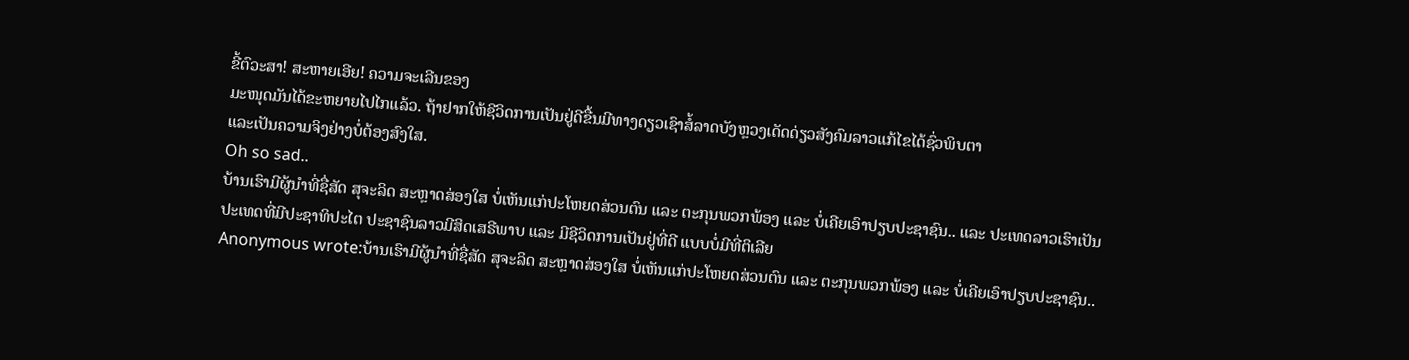ຂີ້ຕົວະສາ! ສະຫາຍເອີຍ! ຄວາມຈະເລີນຂອງ
ມະໜຸດມັນໄດ້ຂະຫຍາຍໄປໄກແລ້ວ. ຖ້າຢາກໃຫ້ຊີວິດການເປັນຢູ່ດີຂື້ນມີທາງດຽວເຊົາສໍ້ລາດບັງຫຼວງເດັດດ່ຽວສັງຄົມລາວແກ້ໄຂໄດ້ຊົ່ວພິບຕາ
ແລະເປັນຄວາມຈິງຢ່າງບໍ່ຕ້ອງສົງໃສ.
Oh so sad..
ບ້ານເຮົາມີຜູ້ນຳທີ່ຊື່ສັດ ສຸຈະລິດ ສະຫຼາດສ່ອງໃສ ບໍ່ເຫັນແກ່ປະໂຫຍດສ່ວນຕົນ ແລະ ຕະກຸນພວກພ້ອງ ແລະ ບໍ່ເຄີຍເອົາປຽບປະຊາຊົນ.. ແລະ ປະເທດລາວເຮົາເປັນປະເທດທີ່ມີປະຊາທິປະໄຕ ປະຊາຊົນລາວມີສິດເສຣີພາບ ແລະ ມີຊີວິດການເປັນຢູ່ທີ່ດີ ແບບບໍ່ມີທີ່ຕິເລີຍ
Anonymous wrote:ບ້ານເຮົາມີຜູ້ນຳທີ່ຊື່ສັດ ສຸຈະລິດ ສະຫຼາດສ່ອງໃສ ບໍ່ເຫັນແກ່ປະໂຫຍດສ່ວນຕົນ ແລະ ຕະກຸນພວກພ້ອງ ແລະ ບໍ່ເຄີຍເອົາປຽບປະຊາຊົນ..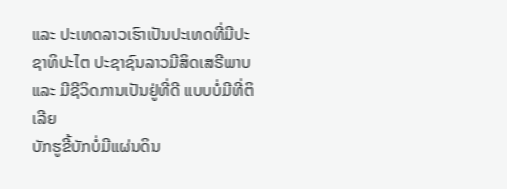ແລະ ປະເທດລາວເຮົາເປັນປະເທດທີ່ມີປະຊາທິປະໄຕ ປະຊາຊົນລາວມີສິດເສຣີພາບ ແລະ ມີຊີວິດການເປັນຢູ່ທີ່ດີ ແບບບໍ່ມີທີ່ຕິເລີຍ
ບັກຮູຂີ້ບັກບໍ່ມີແຜ່ນດິນ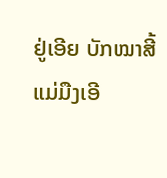ຢູ່ເອີຍ ບັກໝາສີ້ແມ່ມືງເອີ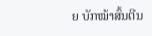ຍ ບັກໝ້າສົ້ນຕີນ